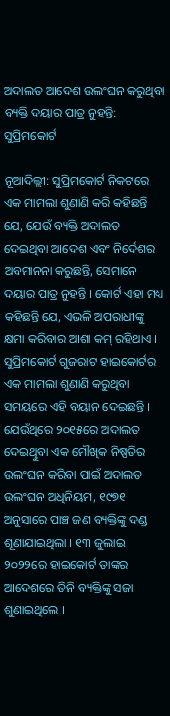ଅଦାଲତ ଆଦେଶ ଉଲଂଘନ କରୁଥିବା ବ୍ୟକ୍ତି ଦୟାର ପାତ୍ର ନୁହନ୍ତି: ସୁପ୍ରିମକୋର୍ଟ

ନୂଆଦିଲ୍ଲୀ: ସୁପ୍ରିମକୋର୍ଟ ନିକଟରେ ଏକ ମାମଲା ଶୁଣାଣି କରି କହିଛନ୍ତି ଯେ, ଯେଉଁ ବ୍ୟକ୍ତି ଅଦାଲତ ଦେଇଥିବା ଆଦେଶ ଏବଂ ନିର୍ଦେଶର ଅବମାନନା କରୁଛନ୍ତି, ସେମାନେ ଦୟାର ପାତ୍ର ନୁହନ୍ତି । କୋର୍ଟ ଏହା ମଧ୍ୟ କହିଛନ୍ତି ଯେ, ଏଭଳି ଅପରାଧୀଙ୍କୁ କ୍ଷମା କରିବାର ଆଶା କମ୍ ରହିଥାଏ । ସୁପ୍ରିମକୋର୍ଟ ଗୁଜରାଟ ହାଇକୋର୍ଟର ଏକ ମାମଲା ଶୁଣାଣି କରୁଥିବା ସମୟରେ ଏହି ବୟାନ ଦେଇଛନ୍ତି । ଯେଉଁଥିରେ ୨୦୧୫ରେ ଅଦାଲତ ଦେଇଥୁିବା ଏକ ମୌଖିକ ନିଷ୍ପତିର ଉଲଂଘନ କରିବା ପାଇଁ ଅଦାଲତ ଉଲଂଘନ ଅଧିନିୟମ, ୧୯୭୧ ଅନୁସାରେ ପାଞ୍ଚ ଜଣ ବ୍ୟକ୍ତିଙ୍କୁ ଦଣ୍ଡ ଶୂଣାଯାଇଥିଲା । ୧୩ ଜୁଲାଇ ୨୦୨୨ରେ ହାଇକୋର୍ଟ ତାଙ୍କର ଆଦେଶରେ ତିନି ବ୍ୟକ୍ତିଙ୍କୁ ସଜା ଶୁଣାଇଥିଲେ ।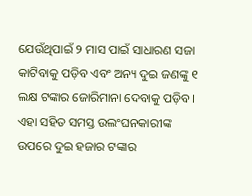ଯେଉଁଥିପାଇଁ ୨ ମାସ ପାଇଁ ସାଧାରଣ ସଜା କାଟିବାକୁ ପଡ଼ିବ ଏବଂ ଅନ୍ୟ ଦୁଇ ଜଣଙ୍କୁ ୧ ଲକ୍ଷ ଟଙ୍କାର ଜୋରିମାନା ଦେବାକୁ ପଡ଼ିବ । ଏହା ସହିତ ସମସ୍ତ ଉଲଂଘନକାରୀଙ୍କ ଉପରେ ଦୁଇ ହଜାର ଟଙ୍କାର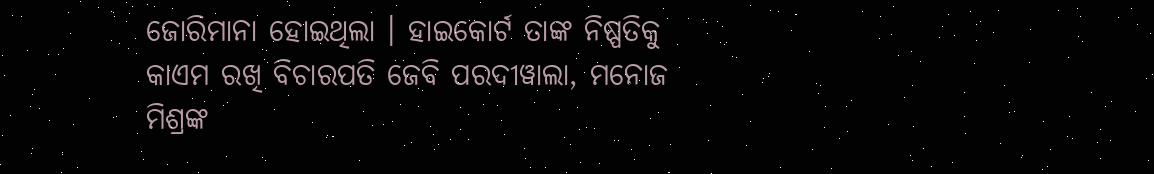ଜୋରିମାନା ହୋଇଥିଲା । ହାଇକୋର୍ଟ ତାଙ୍କ ନିଷ୍ପତିକୁ କାଏମ ରଖି ବିଚାରପତି ଜେବି ପରଦୀୱାଲା, ମନୋଜ ମିଶ୍ରଙ୍କ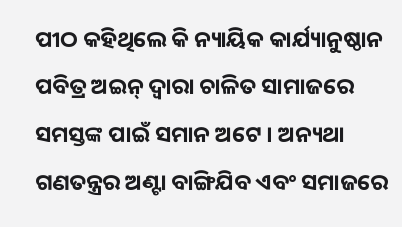ପୀଠ କହିଥିଲେ କି ନ୍ୟାୟିକ କାର୍ଯ୍ୟାନୁଷ୍ଠାନ ପବିତ୍ର ଅଇନ୍ ଦ୍ୱାରା ଚାଳିତ ସାମାଜରେ ସମସ୍ତଙ୍କ ପାଇଁ ସମାନ ଅଟେ । ଅନ୍ୟଥା ଗଣତନ୍ତ୍ରର ଅଣ୍ଟା ବାଙ୍ଗିଯିବ ଏବଂ ସମାଜରେ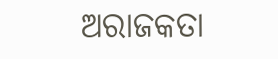ଅରାଜକତା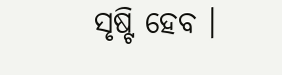ସୃଷ୍ଟି ହେବ ।